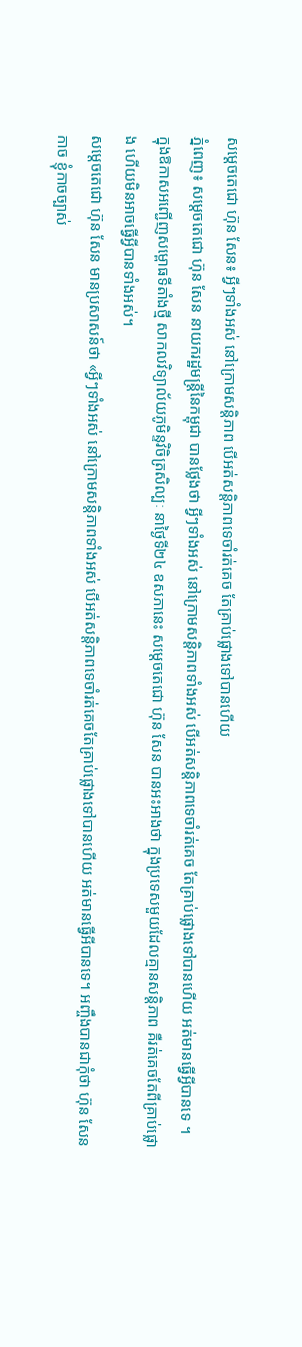សម្ដេចតេជោ ហ៊ុន សែន៖ អ្វីៗទាំងអស់ នៅក្រោមសន្ដិភាព បើអត់សន្ដិភាពទេចាំរត់គេច តែគ្រាប់ផ្លោងទៅបានហើយ
ភ្នំពេញ៖ សម្ដេចតេជោ ហ៊ុន សែន នាយករដ្ឋមន្ដ្រីនៃកម្ពុជា បានថ្លែងថា អ្វីៗទាំងអស់ នៅក្រោមសន្ដិភាពទាំងអស់ បើអត់សន្ដិភាពទេចាំរត់គេច តែគ្រាប់ផ្លោងទៅបានហើយ អត់មានធ្វើអ្វីបានទេ ។
ក្នុងឱកាសអញ្ជើញសម្ពោធទីតាំងថ្មី សាកលវិទ្យាល័យភូមិន្ទវិចិត្រសិល្បៈ នាថ្ងៃទី២៤ ឧសភានេះ សម្ដេចតេជោ ហ៊ុន សែន បានអះអាងថា ក្នុងប្រទេសមួយដែលគ្មានសន្ដិភាព គឺរត់គេចតែពីគ្រាប់ផ្លោង ហើយមិនអាចធ្វើអ្វីបានទាំងអស់។
សម្ដេចតេជោ ហ៊ុន សែន មានប្រសាសន៍ថា «អ្វីៗទាំងអស់ នៅក្រោមសន្ដិភាពទាំងអស់ បើអត់សន្ដិភាពទេចាំរត់គេចតែគ្រាប់ផ្លោងទៅបានហើយ អត់មានធ្វើអីបានទេ។ អញ្ចឹងបានជាកុំថា ហ៊ុន សែន កាច ខ្ញុំកាចច្បាស់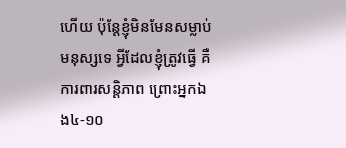ហើយ ប៉ុន្ដែខ្ញុំមិនមែនសម្លាប់មនុស្សទេ អ្វីដែលខ្ញុំត្រូវធ្វើ គឺការពារសន្ដិភាព ព្រោះអ្នកឯង៤-១០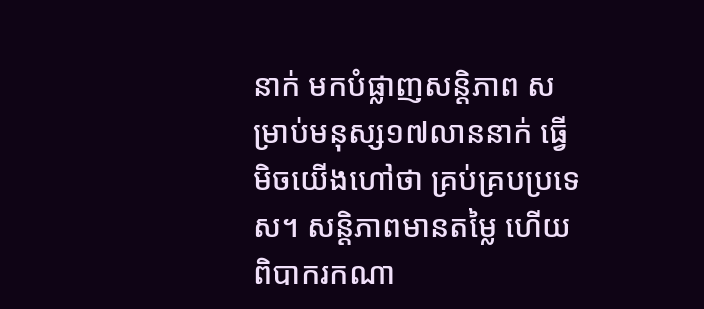នាក់ មកបំផ្លាញសន្ដិភាព សម្រាប់មនុស្ស១៧លាននាក់ ធ្វើមិចយើងហៅថា គ្រប់គ្របប្រទេស។ សន្ដិភាពមានតម្លៃ ហើយពិបាករកណា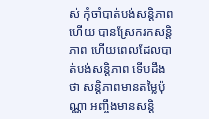ស់ កុំចាំបាត់បង់សន្ដិភាពហើយ បានស្រែករកសន្ដិភាព ហើយពេលដែលបាត់បង់សន្ដិភាព ទើបដឹងថា សន្ដិភាពមានតម្លៃប៉ុណ្ណា អញ្ចឹងមានសន្ដិ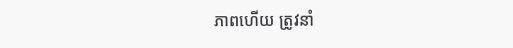ភាពហើយ ត្រូវនាំ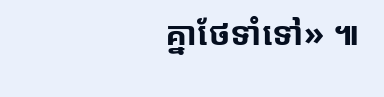គ្នាថែទាំទៅ» ៕